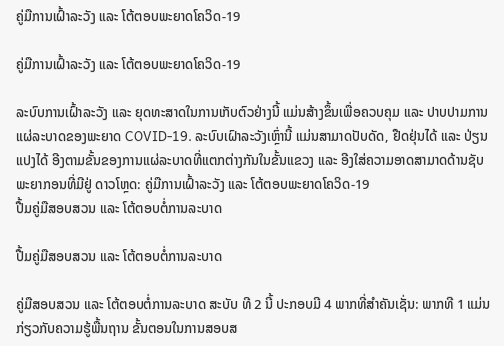ຄູ່ມືການເຝົ້າລະວັງ ແລະ ໂຕ້ຕອບພະຍາດໂຄວິດ-19

ຄູ່ມືການເຝົ້າລະວັງ ແລະ ໂຕ້ຕອບພະຍາດໂຄວິດ-19

ລະບົບການເຝົ້າລະວັງ ແລະ ຍຸດທະສາດໃນການເກັບຕົວຢ່າງນີ້ ແມ່ນສ້າງຂຶ້ນເພື່ອຄວບຄຸມ ແລະ ປາບປາມການແຜ່ລະບາດຂອງພະຍາດ COVID-19. ລະບົບເຝົາລະວັງເຫຼົ່ານີ້ ແມ່ນສາມາດປັບດັດ, ຢືດຢຸ່ນໄດ້ ແລະ ປ່ຽນແປງໄດ້ ອີງຕາມຂັ້ນຂອງການແຜ່ລະບາດທີ່ແຕກຕ່າງກັນໃນຂັ້ນແຂວງ ແລະ ອີງໃສ່ຄວາມອາດສາມາດດ້ານຊັບພະຍາກອນທີ່ມີຢູ່ ດາວໂຫຼດ: ຄູ່ມືການເຝົ້າລະວັງ ແລະ ໂຕ້ຕອບພະຍາດໂຄວິດ-19
ປື້ມຄູ່ມືສອບສວນ ແລະ ໂຕ້ຕອບຕໍ່ການລະບາດ

ປື້ມຄູ່ມືສອບສວນ ແລະ ໂຕ້ຕອບຕໍ່ການລະບາດ

ຄູ່ມືສອບສວນ ແລະ ໂຕ້ຕອບຕໍ່ການລະບາດ ສະບັບ ທີ 2 ນີ້ ປະກອບມີ 4 ພາກທີ່ສຳຄັນເຊັ່ນ: ພາກທີ 1 ແມ່ນ ກ່ຽວກັບຄວາມຮູ້ພື້ນຖານ ຂັ້ນຕອນໃນການສອບສ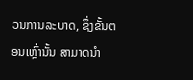ວນການລະບາດ, ຊຶ່ງຂັ້ນຕອນເຫຼົ່ານັ້ນ ສາມາດນໍາ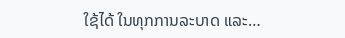ໃຊ້ໄດ້ ໃນທຸກການລະບາດ ແລະ…